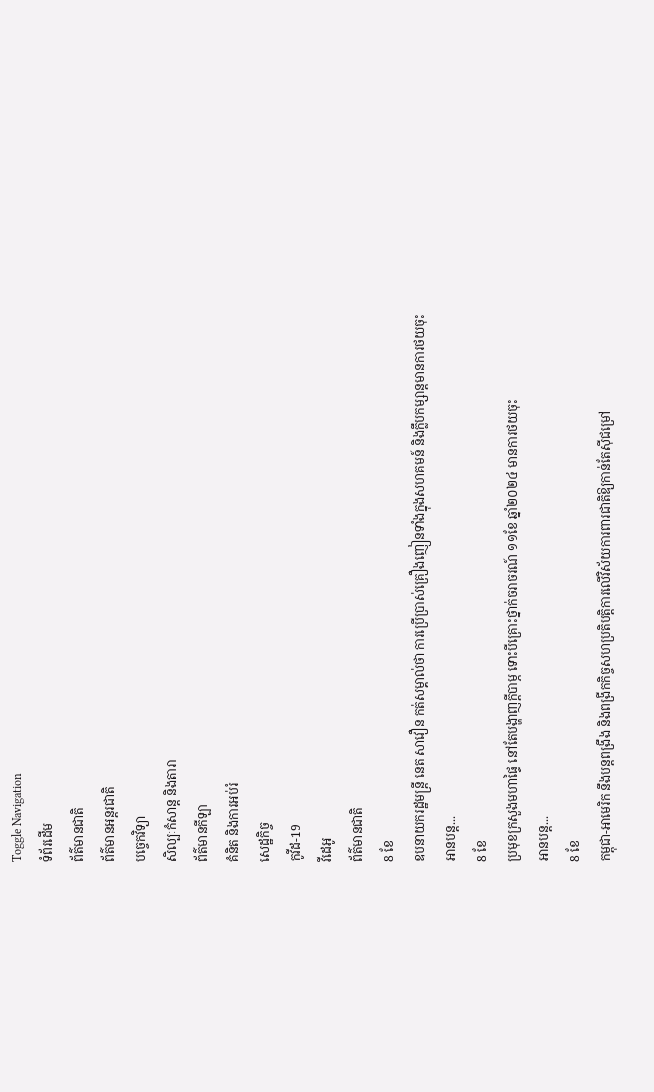Toggle Navigation
ទំព័រដើម
ព័ត៌មានជាតិ
ព័ត៌មានអន្តរជាតិ
បច្ចេកវិទ្យា
សិល្បៈកំសាន្ត និងតារា
ព័ត៌មានកីឡា
គំនិត និងការអប់រំ
សេដ្ឋកិច្ច
កូវីដ-19
វីដេអូ
ព័ត៌មានជាតិ
8 ខែ
ឧបនាយករដ្ឋមន្ដ្រី នេត សាវឿន កត់សម្គាល់ថា ការប្រើប្រាស់គ្រឿងញៀនទាំងក្នុងសហគមន៍ និងក្លឹបកម្សាន្ដមានការថយចុះ
អានបន្ត...
8 ខែ
ប្រមុខក្រសួងមហាផ្ទៃ នៅតែបង្ហាញក្ដីបាម្ភ ទោះបីគ្រោះថ្នាក់ចរាចរណ៍ ១១ខែ ឆ្នាំ២០២៤ មានការថយចុះ
អានបន្ត...
8 ខែ
កម្ពុជា-អាមេរិក នឹងបន្តពង្រឹង និងពង្រីកកិច្ចសហប្រតិបត្តិការលើវិស័យការពារជាតិឱ្យកាន់តែស៊ីជម្រៅ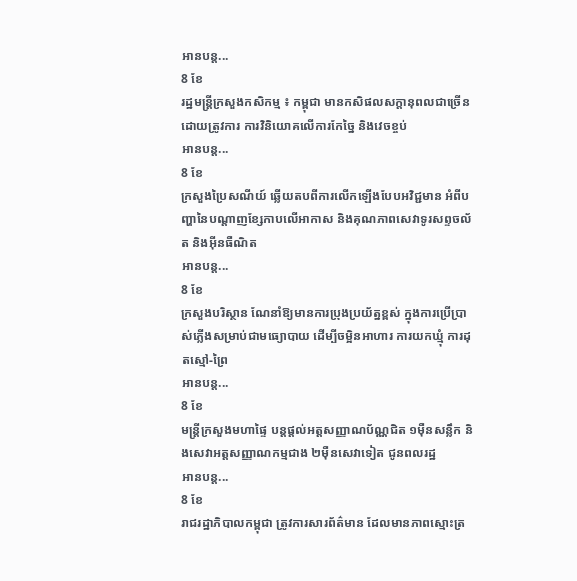អានបន្ត...
8 ខែ
រដ្ឋមន្រ្តីក្រសួងកសិកម្ម ៖ កម្ពុជា មានកសិផលសក្តានុពលជាច្រើន ដោយត្រូវការ ការវិនិយោគលើការកែច្នៃ និងវេចខ្ចប់
អានបន្ត...
8 ខែ
ក្រសួងប្រៃសណីយ៍ ឆ្លើយតបពីការលើកឡើងបែបអវិជ្ជមាន អំពីបញ្ហានៃបណ្ដាញខ្សែកាបលើអាកាស និងគុណភាពសេវាទូរសព្ទចល័ត និងអ៊ីនធឺណិត
អានបន្ត...
8 ខែ
ក្រសួងបរិស្ថាន ណែនាំឱ្យមានការប្រុងប្រយ័ត្នខ្ពស់ ក្នុងការប្រើប្រាស់ភ្លើងសម្រាប់ជាមធ្យោបាយ ដើម្បីចម្អិនអាហារ ការយកឃ្មុំ ការដុតស្មៅ-ព្រៃ
អានបន្ត...
8 ខែ
មន្ត្រីក្រសួងមហាផ្ទៃ បន្តផ្តល់អត្តសញ្ញាណប័ណ្ណជិត ១ម៉ឺនសន្លឹក និងសេវាអត្តសញ្ញាណកម្មជាង ២ម៉ឺនសេវាទៀត ជូនពលរដ្ឋ
អានបន្ត...
8 ខែ
រាជរដ្ឋាភិបាលកម្ពុជា ត្រូវការសារព័ត៌មាន ដែលមានភាពស្មោះត្រ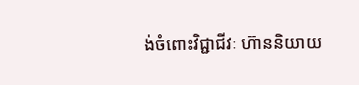ង់ចំពោះវិជ្ជាជីវៈ ហ៊ាននិយាយ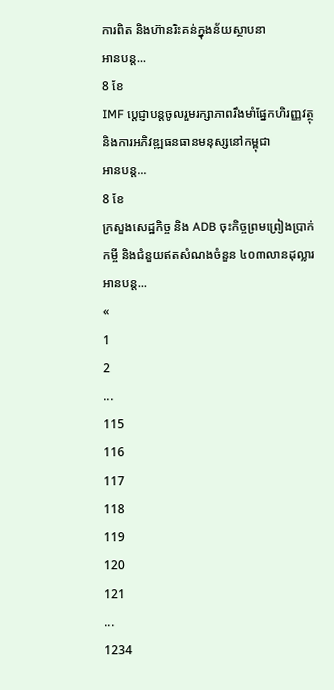ការពិត និងហ៊ានរិះគន់ក្នុងន័យស្ថាបនា
អានបន្ត...
8 ខែ
IMF ប្ដេជ្ញាបន្តចូលរួមរក្សាភាពរឹងមាំផ្នែកហិរញ្ញវត្ថុ និងការអភិវឌ្ឍធនធានមនុស្សនៅកម្ពុជា
អានបន្ត...
8 ខែ
ក្រសួងសេដ្ឋកិច្ច និង ADB ចុះកិច្ចព្រមព្រៀងប្រាក់កម្ចី និងជំនួយឥតសំណងចំនួន ៤០៣លានដុល្លារ
អានបន្ត...
«
1
2
...
115
116
117
118
119
120
121
...
1234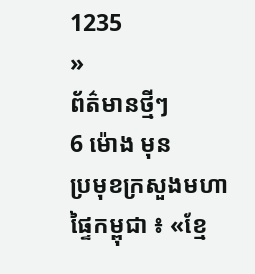1235
»
ព័ត៌មានថ្មីៗ
6 ម៉ោង មុន
ប្រមុខក្រសួងមហាផ្ទៃកម្ពុជា ៖ «ខ្មែ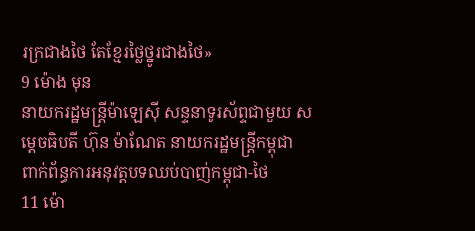រក្រជាងថៃ តែខ្មែរថ្លៃថ្នូរជាងថៃ»
9 ម៉ោង មុន
នាយករដ្ឋមន្រ្តីម៉ាឡេស៊ី សន្ទនាទូរស័ព្ទជាមួយ សម្តេចធិបតី ហ៊ុន ម៉ាណែត នាយករដ្ឋមន្ដ្រីកម្ពុជា ពាក់ព័ន្ធការអនុវត្តបទឈប់បាញ់កម្ពុជា-ថៃ
11 ម៉ោ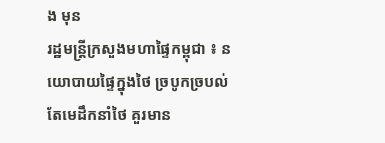ង មុន
រដ្ឋមន្ដ្រីក្រសួងមហាផ្ទៃកម្ពុជា ៖ នយោបាយផ្ទៃក្នុងថៃ ច្របូកច្របល់ តែមេដឹកនាំថៃ គួរមាន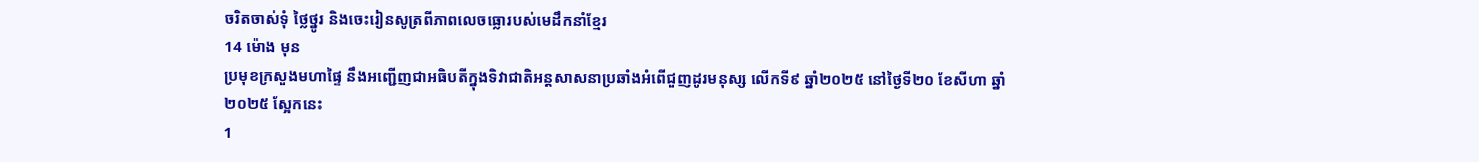ចរិតចាស់ទុំ ថ្លៃថ្នូរ និងចេះរៀនសូត្រពីភាពលេចធ្លោរបស់មេដឹកនាំខ្មែរ
14 ម៉ោង មុន
ប្រមុខក្រសួងមហាផ្ទៃ នឹងអញ្ជើញជាអធិបតីក្នុងទិវាជាតិអន្តសាសនាប្រឆាំងអំពើជួញដូរមនុស្ស លើកទី៩ ឆ្នាំ២០២៥ នៅថ្ងៃទី២០ ខែសីហា ឆ្នាំ២០២៥ ស្អែកនេះ
1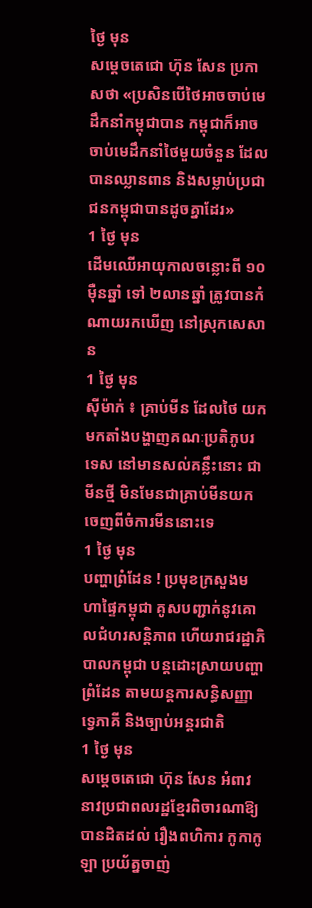ថ្ងៃ មុន
សម្តេចតេជោ ហ៊ុន សែន ប្រកាសថា «ប្រសិនបើថៃអាចចាប់មេដឹកនាំកម្ពុជាបាន កម្ពុជាក៏អាចចាប់មេដឹកនាំថៃមួយចំនួន ដែលបានឈ្លានពាន និងសម្លាប់ប្រជាជនកម្ពុជាបានដូចគ្នាដែរ»
1 ថ្ងៃ មុន
ដើមឈើអាយុកាលចន្លោះពី ១០ម៉ឺនឆ្នាំ ទៅ ២លានឆ្នាំ ត្រូវបានកំណាយរកឃើញ នៅស្រុកសេសាន
1 ថ្ងៃ មុន
ស៊ីម៉ាក់ ៖ គ្រាប់មីន ដែលថៃ យកមកតាំងបង្ហាញគណៈប្រតិភូបរទេស នៅមានសល់គន្លឹះនោះ ជាមីនថ្មី មិនមែនជាគ្រាប់មីនយកចេញពីចំការមីននោះទេ
1 ថ្ងៃ មុន
បញ្ហាព្រំដែន ! ប្រមុខក្រសួងមហាផ្ទៃកម្ពុជា គូសបញ្ជាក់នូវគោលជំហរសន្តិភាព ហើយរាជរដ្ឋាភិបាលកម្ពុជា បន្តដោះស្រាយបញ្ហាព្រំដែន តាមយន្តការសន្ធិសញ្ញាទ្វេភាគី និងច្បាប់អន្តរជាតិ
1 ថ្ងៃ មុន
សម្តេចតេជោ ហ៊ុន សែន អំពាវនាវប្រជាពលរដ្ឋខ្មែរពិចារណាឱ្យបានដិតដល់ រឿងពហិការ កូកាកូឡា ប្រយ័ត្នចាញ់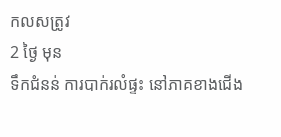កលសត្រូវ
2 ថ្ងៃ មុន
ទឹកជំនន់ ការបាក់រលំផ្ទះ នៅភាគខាងជើង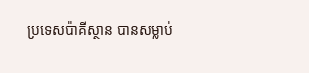ប្រទេសប៉ាគីស្ថាន បានសម្លាប់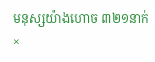មនុស្សយ៉ាងហោច ៣២១នាក់
×